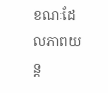ខណៈដែលភាពយន្ត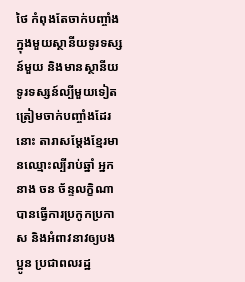ថៃ កំពុងតែចាក់បញ្ចាំងក្នុងមួយស្ថានីយទូរទស្សន៍មួយ និងមានស្ថានីយទូរទស្សន៍ល្បីមួយទៀត ត្រៀមចាក់បញ្ចាំងដែរនោះ តារាសម្ដែងខ្មែរមានឈ្មោះល្បីរាប់ឆ្នាំ អ្នកនាង ចន ច័ន្ទលក្ខិណា បានធ្វើការប្រកូកប្រកាស និងអំពាវនាវឲ្យបងប្អូន ប្រជាពលរដ្ឋ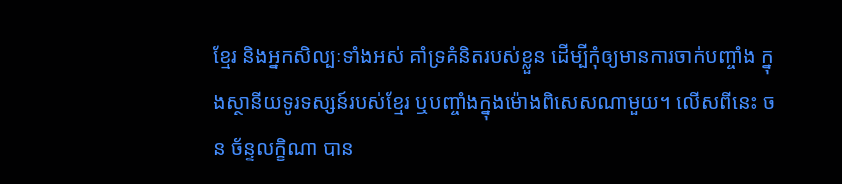ខ្មែរ និងអ្នកសិល្បៈទាំងអស់ គាំទ្រគំនិតរបស់ខ្លួន ដើម្បីកុំឲ្យមានការចាក់បញ្ចាំង ក្នុងស្ថានីយទូរទស្សន៍របស់ខ្មែរ ឬបញ្ចាំងក្នុងម៉ោងពិសេសណាមួយ។ លើសពីនេះ ចន ច័ន្ទលក្ខិណា បាន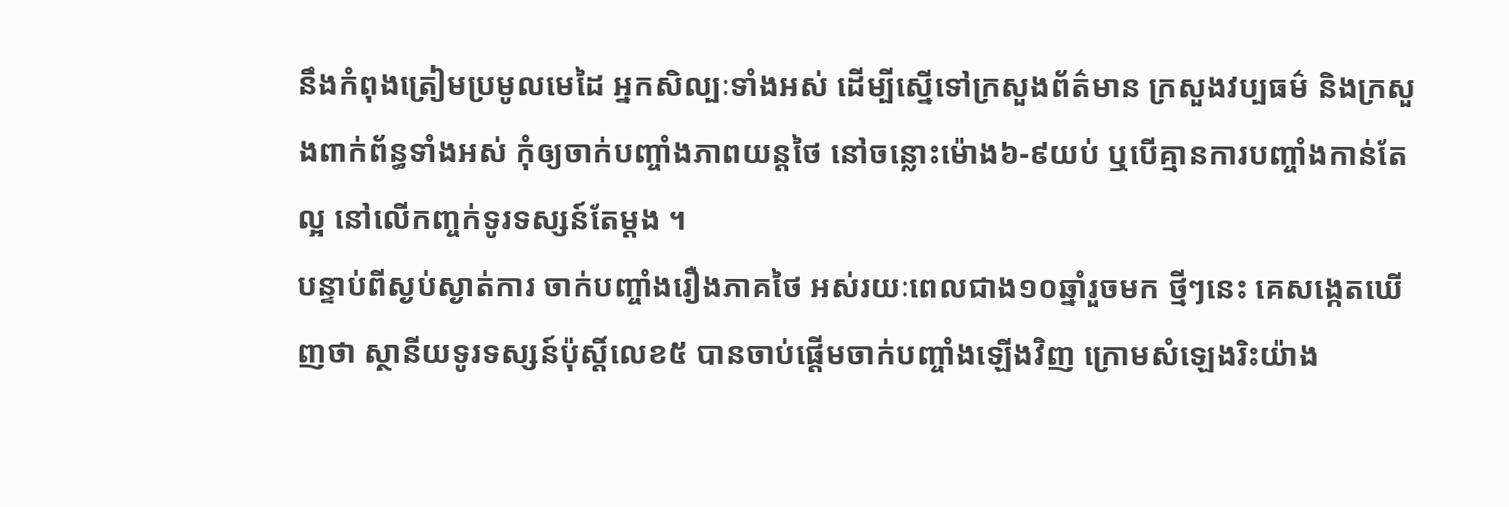នឹងកំពុងត្រៀមប្រមូលមេដៃ អ្នកសិល្បៈទាំងអស់ ដើម្បីស្នើទៅក្រសួងព័ត៌មាន ក្រសួងវប្បធម៌ និងក្រសួងពាក់ព័ន្ធទាំងអស់ កុំឲ្យចាក់បញ្ចាំងភាពយន្តថៃ នៅចន្លោះម៉ោង៦-៩យប់ ឬបើគ្មានការបញ្ចាំងកាន់តែល្អ នៅលើកញ្ចក់ទូរទស្សន៍តែម្ដង ។
បន្ទាប់ពីស្ងប់ស្ងាត់ការ ចាក់បញ្ចាំងរឿងភាគថៃ អស់រយៈពេលជាង១០ឆ្នាំរួចមក ថ្មីៗនេះ គេសង្កេតឃើញថា ស្ថានីយទូរទស្សន៍ប៉ុស្ដិ៍លេខ៥ បានចាប់ផ្ដើមចាក់បញ្ចាំងឡើងវិញ ក្រោមសំឡេងរិះយ៉ាង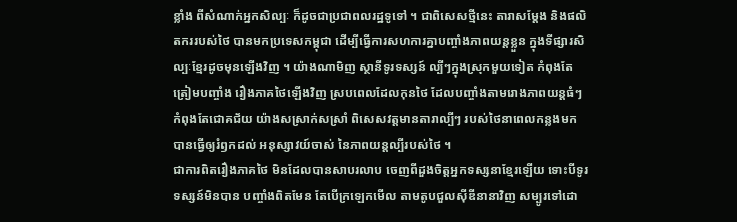ខ្លាំង ពីសំណាក់អ្នកសិល្បៈ ក៏ដូចជាប្រជាពលរដ្ឋទូទៅ ។ ជាពិសេសថ្មីនេះ តារាសម្ដែង និងផលិតកររបស់ថៃ បានមកប្រទេសកម្ពុជា ដើម្បីធ្វើការសហការគ្នាបញ្ចាំងភាពយន្តខ្លួន ក្នុងទីផ្សារសិល្បៈខ្មែរដូចមុនឡើងវិញ ។ យ៉ាងណាមិញ ស្ថានីទូរទស្សន៍ ល្បីៗក្នុងស្រុកមួយទៀត កំពុងតែត្រៀមបញ្ចាំង រឿងភាគថៃឡើងវិញ ស្របពេលដែលកុនថៃ ដែលបញ្ចាំងតាមរោងភាពយន្តធំៗ កំពុងតែជោគជ័យ យ៉ាងសស្រាក់សស្រាំ ពិសេសវត្តមានតារាល្បីៗ របស់ថៃនាពេលកន្លងមក បានធ្វើឲ្យរំឭកដល់ អនុស្សាវយ៍ចាស់ នៃភាពយន្តល្បីរបស់ថៃ ។
ជាការពិតរឿងភាគថៃ មិនដែលបានសាបរលាប ចេញពីដួងចិត្តអ្នកទស្សនាខ្មែរឡើយ ទោះបីទូរទស្សន៍មិនបាន បញ្ចាំងពិតមែន តែបើក្រឡេកមើល តាមតូបជួលស៊ីឌីនានាវិញ សម្បូរទៅដោ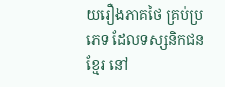យរឿងភាគថៃ គ្រប់ប្រភេទ ដែលទស្សនិកជនខ្មែរ នៅ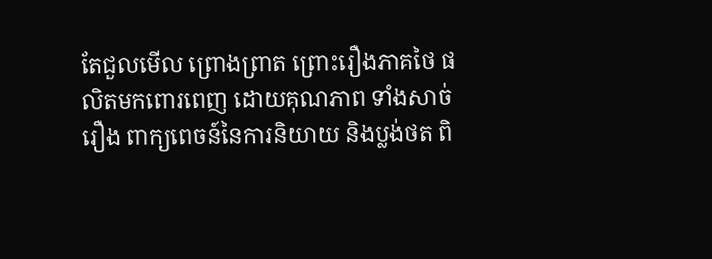តែជួលមើល ព្រោងព្រាត ព្រោះរឿងភាគថៃ ផលិតមកពោរពេញ ដោយគុណភាព ទាំងសាច់រឿង ពាក្យពេចន៍នៃការនិយាយ និងប្លង់ថត ពិ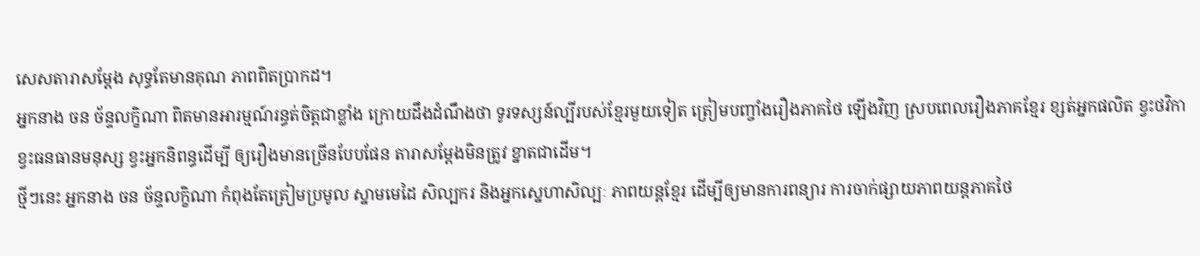សេសតារាសម្ដែង សុទ្ធតែមានគុណ ភាពពិតប្រាកដ។
អ្នកនាង ចន ច័ន្ទលក្ខិណា ពិតមានអារម្មណ៍រន្ធត់ចិត្តជាខ្លាំង ក្រោយដឹងដំណឹងថា ទូរទស្សន៍ល្បីរបស់ខ្មែរមួយទៀត ត្រៀមបញ្ចាំងរឿងភាគថៃ ឡើងវិញ ស្របពេលរឿងភាគខ្មែរ ខ្សត់អ្នកផលិត ខ្វះថវិកា ខ្វះធនធានមនុស្ស ខ្វះអ្នកនិពន្ធដើម្បី ឲ្យរឿងមានច្រើនបែបផែន តារាសម្ដែងមិនត្រូវ ខ្នាតជាដើម។
ថ្មីៗនេះ អ្នកនាង ចន ច័ន្ទលក្ខិណា កំពុងតែត្រៀមប្រមូល ស្នាមមេដៃ សិល្បករ និងអ្នកស្នេហាសិល្បៈ ភាពយន្តខ្មែរ ដើម្បីឲ្យមានការពន្យារ ការចាក់ផ្សាយភាពយន្តភាគថៃ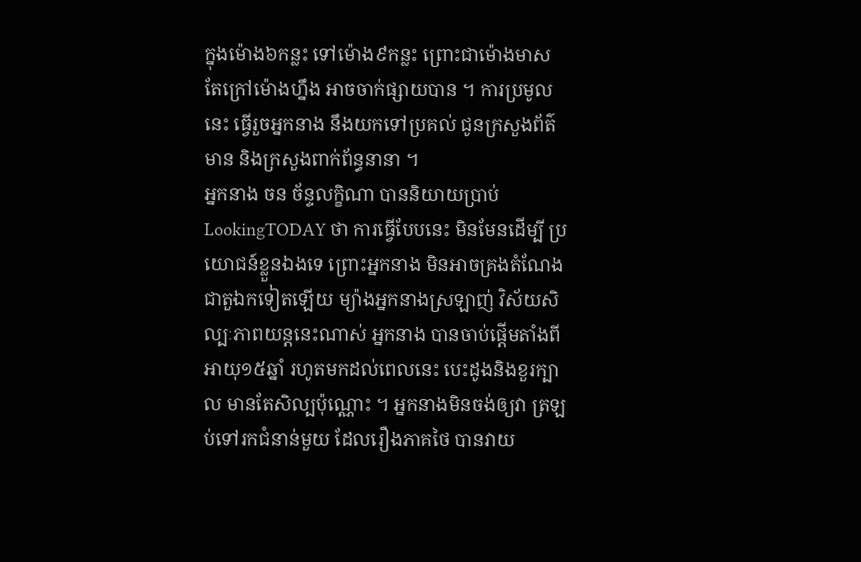ក្នុងម៉ោង៦កន្លះ ទៅម៉ោង៩កន្លះ ព្រោះជាម៉ោងមាស តែក្រៅម៉ោងហ្នឹង អាចចាក់ផ្សាយបាន ។ ការប្រមូលនេះ ធ្វើរួចអ្នកនាង នឹងយកទៅប្រគល់ ជូនក្រសួងព័ត៌មាន និងក្រសួងពាក់ព័ន្ធនានា ។
អ្នកនាង ចន ច័ន្ទលក្ខិណា បាននិយាយប្រាប់ LookingTODAY ថា ការធ្វើបែបនេះ មិនមែនដើម្បី ប្រយោជន៍ខ្លួនឯងទេ ព្រោះអ្នកនាង មិនអាចគ្រងតំណែង ជាតួឯកទៀតឡើយ ម្យ៉ាងអ្នកនាងស្រឡាញ់ វិស័យសិល្បៈភាពយន្តនេះណាស់ អ្នកនាង បានចាប់ផ្ដើមតាំងពីអាយុ១៥ឆ្នាំ រហូតមកដល់ពេលនេះ បេះដូងនិងខួរក្បាល មានតែសិល្បប៉ុណ្ណោះ ។ អ្នកនាងមិនចង់ឲ្យវា ត្រឡប់ទៅរកជំនាន់មួយ ដែលរឿងភាគថៃ បានវាយ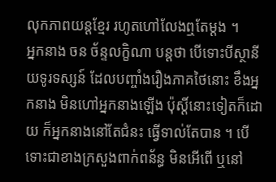លុកភាពយន្តខ្មែរ រហូតហៅលែងឮតែម្ដង ។
អ្នកនាង ចន ច័ន្ទលក្ខិណា បន្តថា បើទោះបីស្ថានីយទូរទស្សន៍ ដែលបញ្ចាំងរឿងភាគថៃនោះ ខឹងអ្នកនាង មិនហៅអ្នកនាងឡើង ប៉ុស្ដិ៍នោះទៀតក៏ដោយ ក៏អ្នកនាងនៅតែជំនះ ធ្វើទាល់តែបាន ។ បើទោះជាខាងក្រសួងពាក់ពន័ន្ធ មិនអើពើ ឬនៅ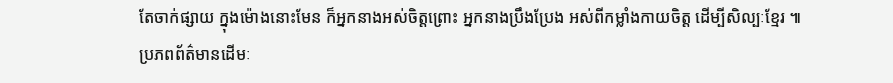តែចាក់ផ្សាយ ក្នុងម៉ោងនោះមែន ក៏អ្នកនាងអស់ចិត្តព្រោះ អ្នកនាងប្រឹងប្រែង អស់ពីកម្លាំងកាយចិត្ត ដើម្បីសិល្បៈខ្មែរ ៕
ប្រភពព័ត៌មានដើមៈ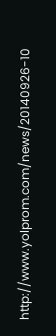http://www.yolprom.com/news/20140926-10